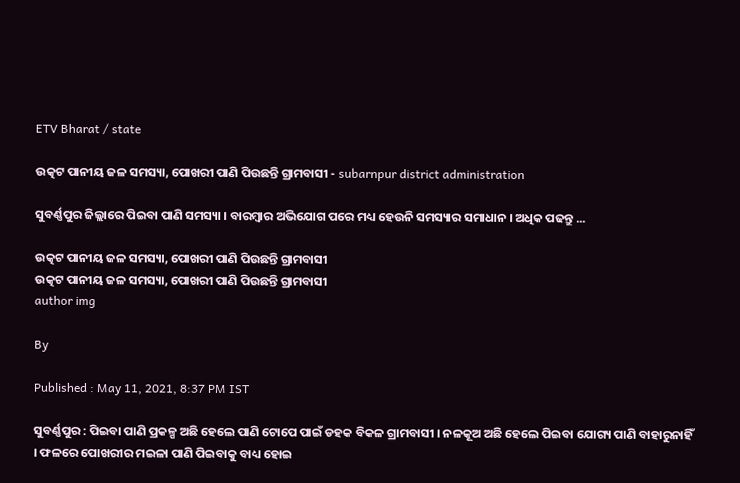ETV Bharat / state

ଉତ୍କଟ ପାନୀୟ ଜଳ ସମସ୍ୟା, ପୋଖରୀ ପାଣି ପିଉଛନ୍ତି ଗ୍ରାମବାସୀ - subarnpur district administration

ସୁବର୍ଣ୍ଣପୁର ଜିଲ୍ଲାରେ ପିଇବା ପାଣି ସମସ୍ୟା । ବାରମ୍ବାର ଅଭିଯୋଗ ପରେ ମଧ୍ୟ ହେଉନି ସମସ୍ୟାର ସମାଧାନ । ଅଧିକ ପଢନ୍ତୁ ...

ଉତ୍କଟ ପାନୀୟ ଜଳ ସମସ୍ୟା, ପୋଖରୀ ପାଣି ପିଉଛନ୍ତି ଗ୍ରାମବାସୀ
ଉତ୍କଟ ପାନୀୟ ଜଳ ସମସ୍ୟା, ପୋଖରୀ ପାଣି ପିଉଛନ୍ତି ଗ୍ରାମବାସୀ
author img

By

Published : May 11, 2021, 8:37 PM IST

ସୁବର୍ଣ୍ଣପୁର : ପିଇବା ପାଣି ପ୍ରକଳ୍ପ ଅଛି ହେଲେ ପାଣି ଟୋପେ ପାଇଁ ଡହକ ବିକଳ ଗ୍ରାମବାସୀ । ନଳକୂଅ ଅଛି ହେଲେ ପିଇବା ଯୋଗ୍ୟ ପାଣି ବାହାରୁନାହିଁ । ଫଳରେ ପୋଖରୀର ମଇଳା ପାଣି ପିଇବାକୁ ବାଧ୍ୟ ହୋଇ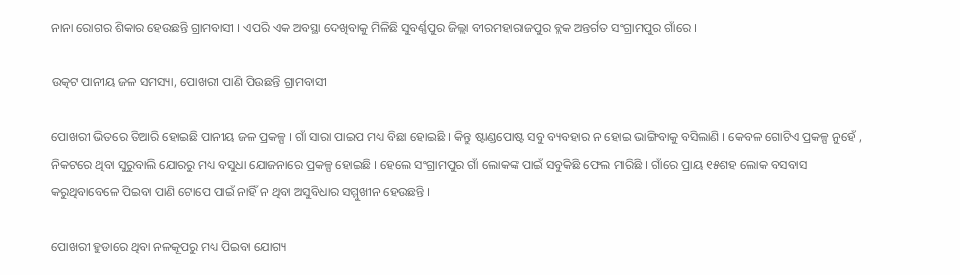ନାନା ରୋଗର ଶିକାର ହେଉଛନ୍ତି ଗ୍ରାମବାସୀ । ଏପରି ଏକ ଅବସ୍ଥା ଦେଖିବାକୁ ମିଳିଛି ସୁବର୍ଣ୍ଣପୁର ଜିଲ୍ଲା ବୀରମହାରାଜପୁର ବ୍ଲକ ଅନ୍ତର୍ଗତ ସଂଗ୍ରାମପୁର ଗାଁରେ ।

ଉତ୍କଟ ପାନୀୟ ଜଳ ସମସ୍ୟା, ପୋଖରୀ ପାଣି ପିଉଛନ୍ତି ଗ୍ରାମବାସୀ

ପୋଖରୀ ଭିତରେ ତିଆରି ହୋଇଛି ପାନୀୟ ଜଳ ପ୍ରକଳ୍ପ । ଗାଁ ସାରା ପାଇପ ମଧ୍ୟ ବିଛା ହୋଇଛି । କିନ୍ତୁ ଷ୍ଟାଣ୍ଡପୋଷ୍ଟ ସବୁ ବ୍ୟବହାର ନ ହୋଇ ଭାଙ୍ଗିବାକୁ ବସିଲାଣି । କେବଳ ଗୋଟିଏ ପ୍ରକଳ୍ପ ନୁହେଁ , ନିକଟରେ ଥିବା ସୁରୁବାଲି ଯୋରରୁ ମଧ୍ୟ ବସୁଧା ଯୋଜନାରେ ପ୍ରକଳ୍ପ ହୋଇଛି । ହେଲେ ସଂଗ୍ରାମପୁର ଗାଁ ଲୋକଙ୍କ ପାଇଁ ସବୁକିଛି ଫେଲ ମାରିଛି । ଗାଁରେ ପ୍ରାୟ ୧୫ଶହ ଲୋକ ବସବାସ କରୁଥିବାବେଳେ ପିଇବା ପାଣି ଟୋପେ ପାଇଁ ନାହିଁ ନ ଥିବା ଅସୁବିଧାର ସମ୍ମୁଖୀନ ହେଉଛନ୍ତି ।

ପୋଖରୀ ହୁଡାରେ ଥିବା ନଳକୂପରୁ ମଧ୍ୟ ପିଇବା ଯୋଗ୍ୟ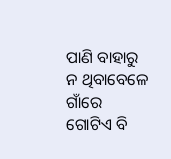ପାଣି ବାହାରୁ ନ ଥିବାବେଳେ ଗାଁରେ ଗୋଟିଏ ବି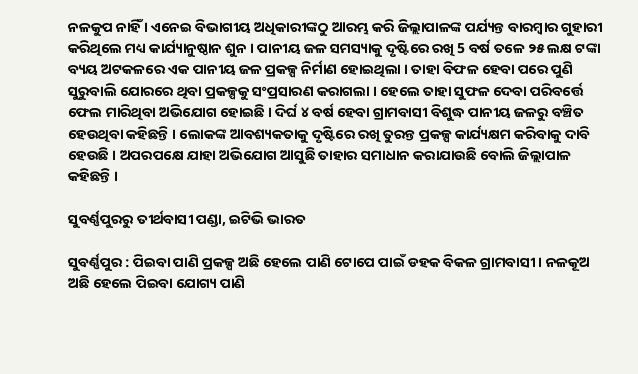ନଳକୁପ ନାହିଁ । ଏନେଇ ବିଭାଗୀୟ ଅଧିକାରୀଙ୍କଠୁ ଆରମ୍ଭ କରି ଜିଲ୍ଲାପାଳଙ୍କ ପର୍ଯ୍ୟନ୍ତ ବାରମ୍ବାର ଗୁହାରୀ କରିଥିଲେ ମଧ୍ୟ କାର୍ଯ୍ୟାନୁଷ୍ଠାନ ଶୁନ । ପାନୀୟ ଜଳ ସମସ୍ୟାକୁ ଦୃଷ୍ଟିରେ ରଖି 5 ବର୍ଷ ତଳେ ୨୫ ଲକ୍ଷ ଟଙ୍କା ବ୍ୟୟ ଅଟକଳରେ ଏକ ପାନୀୟ ଜଳ ପ୍ରକଳ୍ପ ନିର୍ମାଣ ହୋଇଥିଲା । ତାହା ବିଫଳ ହେବା ପରେ ପୁଣି ସୁରୁବାଲି ଯୋରରେ ଥିବା ପ୍ରକଳ୍ପକୁ ସଂପ୍ରସାରଣ କରାଗଲା । ହେଲେ ତାହା ସୁଫଳ ଦେବା ପରିବର୍ତ୍ତେ ଫେଲ ମାରିଥିବା ଅଭିଯୋଗ ହୋଇଛି । ଦିର୍ଘ ୪ ବର୍ଷ ହେବା ଗ୍ରାମବାସୀ ବିଶୁଦ୍ଧ ପାନୀୟ ଜଳରୁ ବଞ୍ଚିତ ହେଉଥିବା କହିଛନ୍ତି । ଲୋକଙ୍କ ଆବଶ୍ୟକତାକୁ ଦୃଷ୍ଟିରେ ରଖି ତୁରନ୍ତ ପ୍ରକଳ୍ପ କାର୍ଯ୍ୟକ୍ଷମ କରିବାକୁ ଦାବି ହେଉଛି । ଅପରପକ୍ଷେ ଯାହା ଅଭିଯୋଗ ଆସୁଛି ତାହାର ସମାଧାନ କରାଯାଉଛି ବୋଲି ଜିଲ୍ଲାପାଳ କହିଛନ୍ତି ।

ସୁବର୍ଣ୍ଣପୁରରୁ ତୀର୍ଥବାସୀ ପଣ୍ଡା, ଇଟିଭି ଭାରତ

ସୁବର୍ଣ୍ଣପୁର : ପିଇବା ପାଣି ପ୍ରକଳ୍ପ ଅଛି ହେଲେ ପାଣି ଟୋପେ ପାଇଁ ଡହକ ବିକଳ ଗ୍ରାମବାସୀ । ନଳକୂଅ ଅଛି ହେଲେ ପିଇବା ଯୋଗ୍ୟ ପାଣି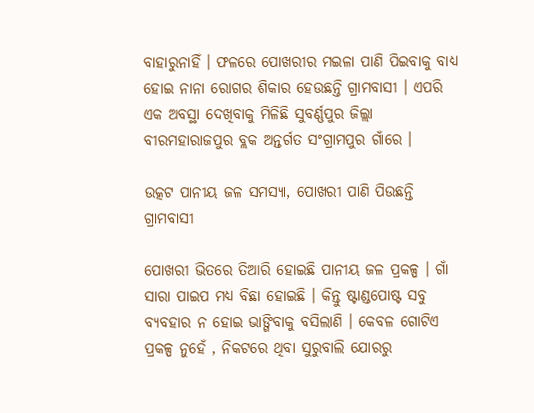ବାହାରୁନାହିଁ । ଫଳରେ ପୋଖରୀର ମଇଳା ପାଣି ପିଇବାକୁ ବାଧ୍ୟ ହୋଇ ନାନା ରୋଗର ଶିକାର ହେଉଛନ୍ତି ଗ୍ରାମବାସୀ । ଏପରି ଏକ ଅବସ୍ଥା ଦେଖିବାକୁ ମିଳିଛି ସୁବର୍ଣ୍ଣପୁର ଜିଲ୍ଲା ବୀରମହାରାଜପୁର ବ୍ଲକ ଅନ୍ତର୍ଗତ ସଂଗ୍ରାମପୁର ଗାଁରେ ।

ଉତ୍କଟ ପାନୀୟ ଜଳ ସମସ୍ୟା, ପୋଖରୀ ପାଣି ପିଉଛନ୍ତି ଗ୍ରାମବାସୀ

ପୋଖରୀ ଭିତରେ ତିଆରି ହୋଇଛି ପାନୀୟ ଜଳ ପ୍ରକଳ୍ପ । ଗାଁ ସାରା ପାଇପ ମଧ୍ୟ ବିଛା ହୋଇଛି । କିନ୍ତୁ ଷ୍ଟାଣ୍ଡପୋଷ୍ଟ ସବୁ ବ୍ୟବହାର ନ ହୋଇ ଭାଙ୍ଗିବାକୁ ବସିଲାଣି । କେବଳ ଗୋଟିଏ ପ୍ରକଳ୍ପ ନୁହେଁ , ନିକଟରେ ଥିବା ସୁରୁବାଲି ଯୋରରୁ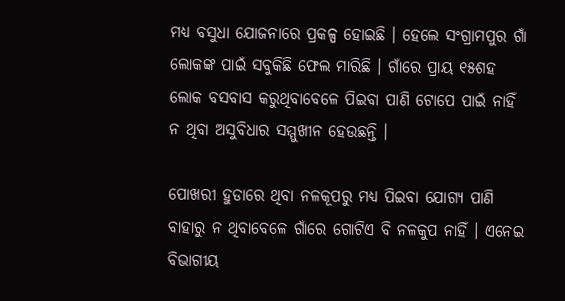ମଧ୍ୟ ବସୁଧା ଯୋଜନାରେ ପ୍ରକଳ୍ପ ହୋଇଛି । ହେଲେ ସଂଗ୍ରାମପୁର ଗାଁ ଲୋକଙ୍କ ପାଇଁ ସବୁକିଛି ଫେଲ ମାରିଛି । ଗାଁରେ ପ୍ରାୟ ୧୫ଶହ ଲୋକ ବସବାସ କରୁଥିବାବେଳେ ପିଇବା ପାଣି ଟୋପେ ପାଇଁ ନାହିଁ ନ ଥିବା ଅସୁବିଧାର ସମ୍ମୁଖୀନ ହେଉଛନ୍ତି ।

ପୋଖରୀ ହୁଡାରେ ଥିବା ନଳକୂପରୁ ମଧ୍ୟ ପିଇବା ଯୋଗ୍ୟ ପାଣି ବାହାରୁ ନ ଥିବାବେଳେ ଗାଁରେ ଗୋଟିଏ ବି ନଳକୁପ ନାହିଁ । ଏନେଇ ବିଭାଗୀୟ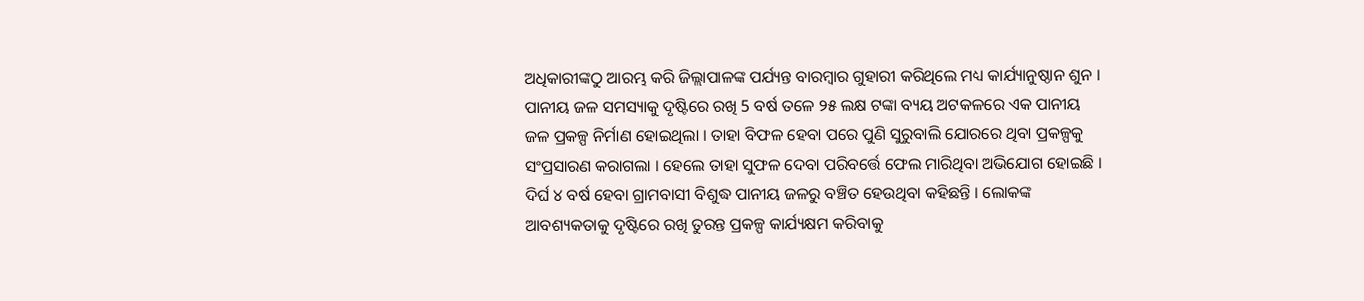ଅଧିକାରୀଙ୍କଠୁ ଆରମ୍ଭ କରି ଜିଲ୍ଲାପାଳଙ୍କ ପର୍ଯ୍ୟନ୍ତ ବାରମ୍ବାର ଗୁହାରୀ କରିଥିଲେ ମଧ୍ୟ କାର୍ଯ୍ୟାନୁଷ୍ଠାନ ଶୁନ । ପାନୀୟ ଜଳ ସମସ୍ୟାକୁ ଦୃଷ୍ଟିରେ ରଖି 5 ବର୍ଷ ତଳେ ୨୫ ଲକ୍ଷ ଟଙ୍କା ବ୍ୟୟ ଅଟକଳରେ ଏକ ପାନୀୟ ଜଳ ପ୍ରକଳ୍ପ ନିର୍ମାଣ ହୋଇଥିଲା । ତାହା ବିଫଳ ହେବା ପରେ ପୁଣି ସୁରୁବାଲି ଯୋରରେ ଥିବା ପ୍ରକଳ୍ପକୁ ସଂପ୍ରସାରଣ କରାଗଲା । ହେଲେ ତାହା ସୁଫଳ ଦେବା ପରିବର୍ତ୍ତେ ଫେଲ ମାରିଥିବା ଅଭିଯୋଗ ହୋଇଛି । ଦିର୍ଘ ୪ ବର୍ଷ ହେବା ଗ୍ରାମବାସୀ ବିଶୁଦ୍ଧ ପାନୀୟ ଜଳରୁ ବଞ୍ଚିତ ହେଉଥିବା କହିଛନ୍ତି । ଲୋକଙ୍କ ଆବଶ୍ୟକତାକୁ ଦୃଷ୍ଟିରେ ରଖି ତୁରନ୍ତ ପ୍ରକଳ୍ପ କାର୍ଯ୍ୟକ୍ଷମ କରିବାକୁ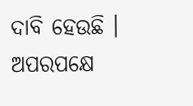ଦାବି ହେଉଛି । ଅପରପକ୍ଷେ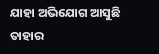ଯାହା ଅଭିଯୋଗ ଆସୁଛି ତାହାର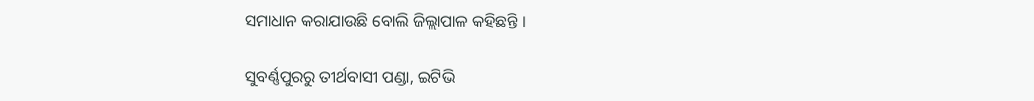ସମାଧାନ କରାଯାଉଛି ବୋଲି ଜିଲ୍ଲାପାଳ କହିଛନ୍ତି ।

ସୁବର୍ଣ୍ଣପୁରରୁ ତୀର୍ଥବାସୀ ପଣ୍ଡା, ଇଟିଭି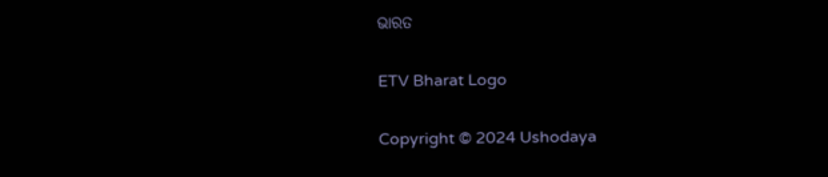ଭାରତ

ETV Bharat Logo

Copyright © 2024 Ushodaya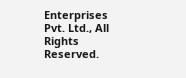Enterprises Pvt. Ltd., All Rights Reserved.